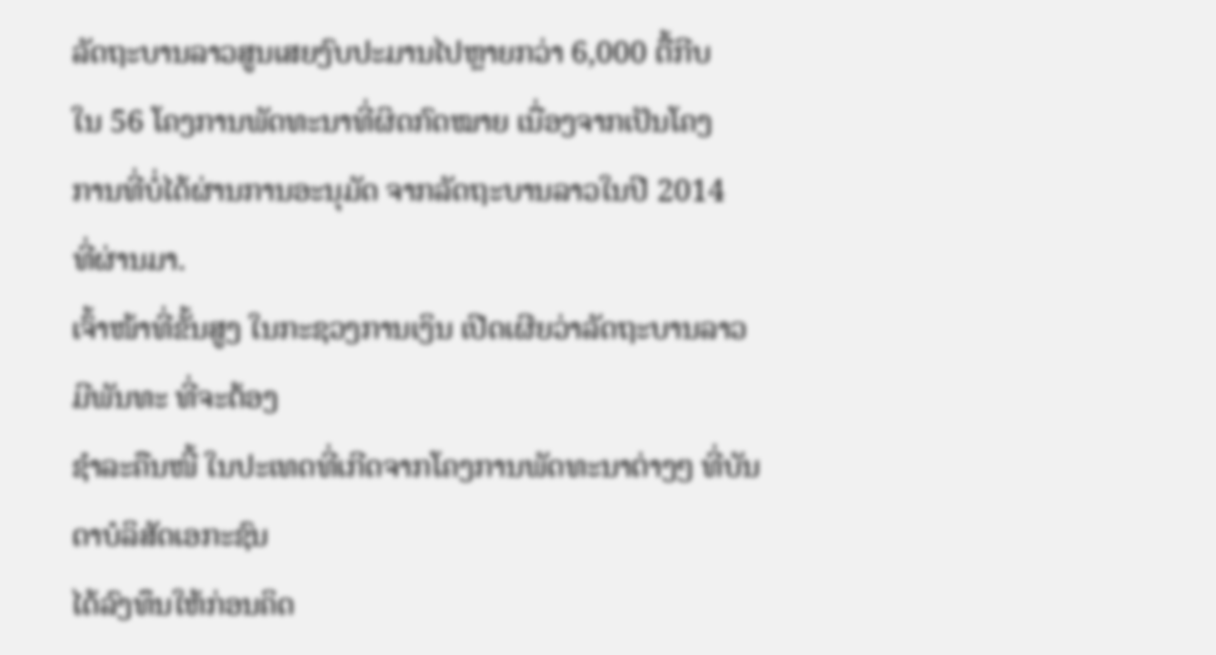ລັດຖະບານລາວສູນເສຍງົບປະມານໄປຫຼາຍກວ່າ 6,000 ຕື້ກີບ
ໃນ 56 ໂຄງການພັດທະນາທີ່ຜິດກົດໝາຍ ເນື່ອງຈາກເປັນໂຄງ
ການທີ່ບໍ່ໄດ້ຜ່ານການອະນຸມັດ ຈາກລັດຖະບານລາວໃນປີ 2014
ທີ່ຜ່ານມາ.
ເຈົ້າໜ້າທີ່ຂັ້ນສູງ ໃນກະຊວງການເງິນ ເປີດເຜີຍວ່າລັດຖະບານລາວ ມີພັນທະ ທີ່ຈະຕ້ອງ
ຊຳລະຄືນໜີ້ ໃນປະເທດທີ່ເກີດຈາກໂຄງການພັດທະນາຕ່າງໆ ທີ່ບັນດາບໍລິສັດເອກະຊົນ
ໄດ້ລົງທຶນໃຫ້ກ່ອນຄິດ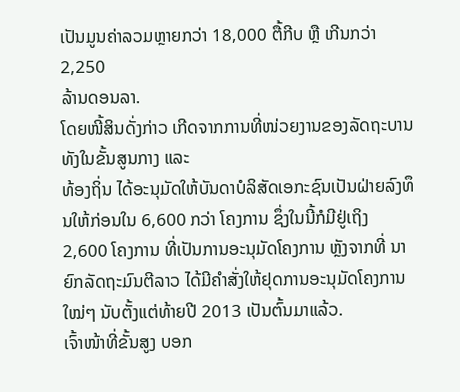ເປັນມູນຄ່າລວມຫຼາຍກວ່າ 18,000 ຕື້ກີບ ຫຼື ເກີນກວ່າ 2,250
ລ້ານດອນລາ.
ໂດຍໜີ້ສິນດັ່ງກ່າວ ເກີດຈາກການທີ່ໜ່ວຍງານຂອງລັດຖະບານທັງໃນຂັ້ນສູນກາງ ແລະ
ທ້ອງຖິ່ນ ໄດ້ອະນຸມັດໃຫ້ບັນດາບໍລິສັດເອກະຊົນເປັນຝ່າຍລົງທຶນໃຫ້ກ່ອນໃນ 6,600 ກວ່າ ໂຄງການ ຊຶ່ງໃນນີ້ກໍມີຢູ່ເຖິງ 2,600 ໂຄງການ ທີ່ເປັນການອະນຸມັດໂຄງການ ຫຼັງຈາກທີ່ ນາຍົກລັດຖະມົນຕີລາວ ໄດ້ມີຄຳສັ່ງໃຫ້ຢຸດການອະນຸມັດໂຄງການໃໝ່ໆ ນັບຕັ້ງແຕ່ທ້າຍປີ 2013 ເປັນຕົ້ນມາແລ້ວ.
ເຈົ້າໜ້າທີ່ຂັ້ນສູງ ບອກ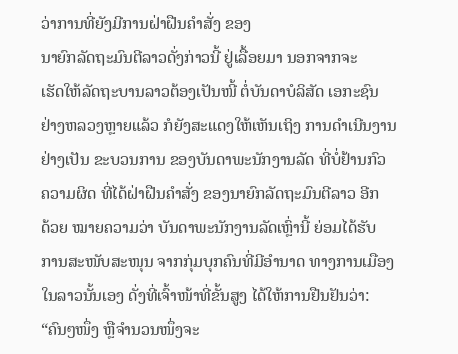ວ່າການທີ່ຍັງມີການຝ່າຝືນຄຳສັ່ງ ຂອງ
ນາຍົກລັດຖະມົນຕີລາວດັ່ງກ່າວນີ້ ຢູ່ເລື້ອຍມາ ນອກຈາກຈະ
ເຮັດໃຫ້ລັດຖະບານລາວຕ້ອງເປັນໜີ້ ຕໍ່ບັນດາບໍລິສັດ ເອກະຊົນ
ຢ່າງຫລວງຫຼາຍແລ້ວ ກໍຍັງສະແດງໃຫ້ເຫັນເຖິງ ການດຳເນີນງານ
ຢ່າງເປັນ ຂະບວນການ ຂອງບັນດາພະນັກງານລັດ ທີ່ບໍ່ຢ້ານກົວ
ຄວາມຜິດ ທີ່ໄດ້ຝ່າຝືນຄຳສັ່ງ ຂອງນາຍົກລັດຖະມົນຕີລາວ ອີກ
ດ້ວຍ ໝາຍຄວາມວ່າ ບັນດາພະນັກງານລັດເຫຼົ່ານີ້ ຍ່ອມໄດ້ຮັບ
ການສະໜັບສະໜຸນ ຈາກກຸ່ມບຸກຄົນທີ່ມີອຳນາດ ທາງການເມືອງ
ໃນລາວນັ້ນເອງ ດັ່ງທີ່ເຈົ້າໜ້າທີ່ຂັ້ນສູງ ໄດ້ໃຫ້ການຢືນຢັນວ່າ:
“ຄົນໆໜຶ່ງ ຫຼືຈຳນວນໜຶ່ງຈະ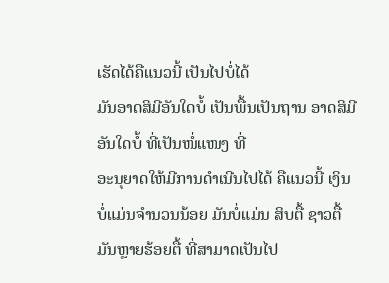ເຮັດໄດ້ຄືແນວນີ້ ເປັນໄປບໍ່ໄດ້
ມັນອາດສິມີອັນໃດບໍ້ ເປັນພື້ນເປັນຖານ ອາດສິມີອັນໃດບໍ້ ທີ່ເປັນໜໍ່ແໜງ ທີ່
ອະນຸຍາດໃຫ້ມີການດຳເນີນໄປໄດ້ ຄືແນວນີ້ ເງິນບໍ່ແມ່ນຈຳນວນນ້ອຍ ມັນບໍ່ແມ່ນ ສິບຕື້ ຊາວຕື້ ມັນຫຼາຍຮ້ອຍຕື້ ທີ່ສາມາດເປັນໄປ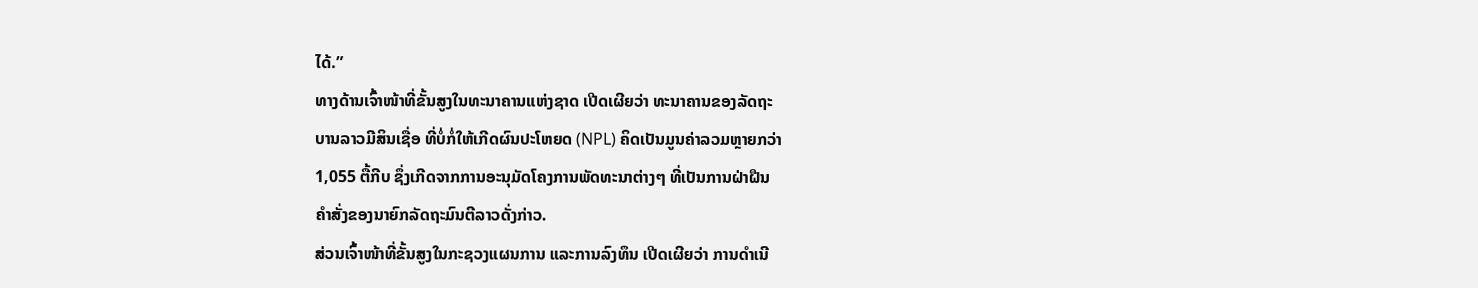ໄດ້.”
ທາງດ້ານເຈົ້າໜ້າທີ່ຂັ້ນສູງໃນທະນາຄານແຫ່ງຊາດ ເປີດເຜີຍວ່າ ທະນາຄານຂອງລັດຖະ
ບານລາວມີສິນເຊື່ອ ທີ່ບໍ່ກໍ່ໃຫ້ເກີດຜົນປະໂຫຍດ (NPL) ຄິດເປັນມູນຄ່າລວມຫຼາຍກວ່າ
1,055 ຕື້ກີບ ຊຶ່ງເກີດຈາກການອະນຸມັດໂຄງການພັດທະນາຕ່າງໆ ທີ່ເປັນການຝ່າຝືນ
ຄຳສັ່ງຂອງນາຍົກລັດຖະມົນຕີລາວດັ່ງກ່າວ.
ສ່ວນເຈົ້າໜ້າທີ່ຂັ້ນສູງໃນກະຊວງແຜນການ ແລະການລົງທຶນ ເປີດເຜີຍວ່າ ການດຳເນີ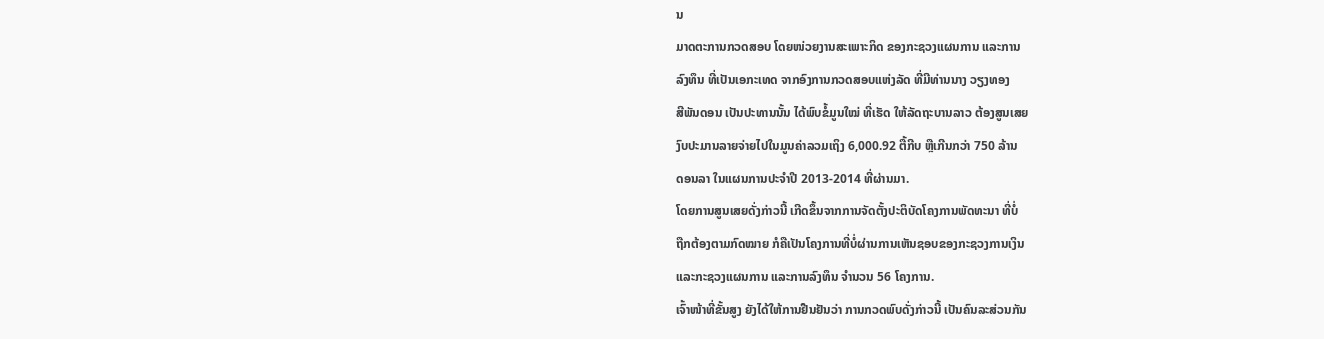ນ
ມາດຕະການກວດສອບ ໂດຍໜ່ວຍງານສະເພາະກິດ ຂອງກະຊວງແຜນການ ແລະການ
ລົງທຶນ ທີ່ເປັນເອກະເທດ ຈາກອົງການກວດສອບແຫ່ງລັດ ທີ່ມີທ່ານນາງ ວຽງທອງ
ສີພັນດອນ ເປັນປະທານນັ້ນ ໄດ້ພົບຂໍ້ມູນໃໝ່ ທີ່ເຮັດ ໃຫ້ລັດຖະບານລາວ ຕ້ອງສູນເສຍ
ງົບປະມານລາຍຈ່າຍໄປໃນມູນຄ່າລວມເຖິງ 6,000.92 ຕື້ກີບ ຫຼືເກີນກວ່າ 750 ລ້ານ
ດອນລາ ໃນແຜນການປະຈຳປີ 2013-2014 ທີ່ຜ່ານມາ.
ໂດຍການສູນເສຍດັ່ງກ່າວນີ້ ເກີດຂຶ້ນຈາກການຈັດຕັ້ງປະຕິບັດໂຄງການພັດທະນາ ທີ່ບໍ່
ຖືກຕ້ອງຕາມກົດໝາຍ ກໍຄືເປັນໂຄງການທີ່ບໍ່ຜ່ານການເຫັນຊອບຂອງກະຊວງການເງິນ
ແລະກະຊວງແຜນການ ແລະການລົງທຶນ ຈຳນວນ 56 ໂຄງການ.
ເຈົ້າໜ້າທີ່ຂັ້ນສູງ ຍັງໄດ້ໃຫ້ການຢືນຢັນວ່າ ການກວດພົບດັ່ງກ່າວນີ້ ເປັນຄົນລະສ່ວນກັນ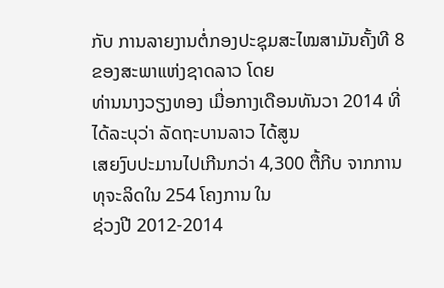ກັບ ການລາຍງານຕໍ່ກອງປະຊຸມສະໄໝສາມັນຄັ້ງທີ 8 ຂອງສະພາແຫ່ງຊາດລາວ ໂດຍ
ທ່ານນາງວຽງທອງ ເມື່ອກາງເດືອນທັນວາ 2014 ທີ່ໄດ້ລະບຸວ່າ ລັດຖະບານລາວ ໄດ້ສູນ
ເສຍງົບປະມານໄປເກີນກວ່າ 4,300 ຕື້ກີບ ຈາກການທຸຈະລິດໃນ 254 ໂຄງການ ໃນ
ຊ່ວງປີ 2012-2014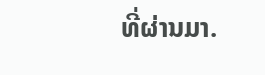ທີ່ຜ່ານມາ.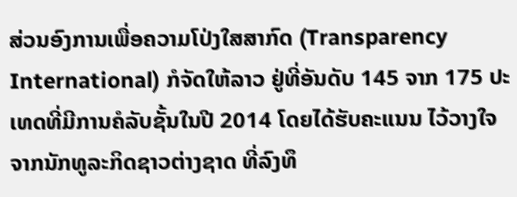ສ່ວນອົງການເພື່ອຄວາມໂປ່ງໃສສາກົດ (Transparency International) ກໍຈັດໃຫ້ລາວ ຢູ່ທີ່ອັນດັບ 145 ຈາກ 175 ປະເທດທີ່ມີການຄໍລັບຊັ້ນໃນປີ 2014 ໂດຍໄດ້ຮັບຄະແນນ ໄວ້ວາງໃຈ ຈາກນັກທູລະກິດຊາວຕ່າງຊາດ ທີ່ລົງທຶ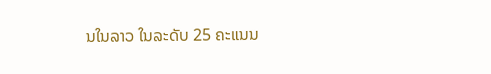ນໃນລາວ ໃນລະດັບ 25 ຄະແນນ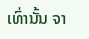ເທົ່ານັ້ນ ຈາ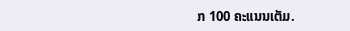ກ 100 ຄະແນນເຕັມ.